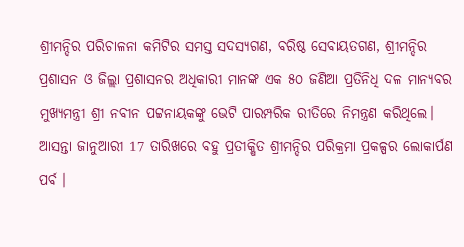ଶ୍ରୀମନ୍ଦିର ପରିଚାଳନା କମିଟିର ସମସ୍ତ ସଦସ୍ୟଗଣ, ବରିଷ୍ଠ ସେବାୟତଗଣ, ଶ୍ରୀମନ୍ଦିର ପ୍ରଶାସନ ଓ ଜିଲ୍ଲା ପ୍ରଶାସନର ଅଧିକାରୀ ମାନଙ୍କ ଏକ ୫୦ ଜଣିଆ ପ୍ରତିନିଧି ଦଳ ମାନ୍ୟବର ମୁଖ୍ୟମନ୍ତ୍ରୀ ଶ୍ରୀ ନବୀନ ପଟ୍ଟନାୟକଙ୍କୁ ଭେଟି ପାରମ୍ପରିକ ରୀତିରେ ନିମନ୍ତ୍ରଣ କରିଥିଲେ।
ଆସନ୍ତା ଜାନୁଆରୀ 17 ତାରିଖରେ ବହୁ ପ୍ରତୀକ୍ଷିତ ଶ୍ରୀମନ୍ଦିର ପରିକ୍ରମା ପ୍ରକଳ୍ପର ଲୋକାର୍ପଣ ପର୍ବ ।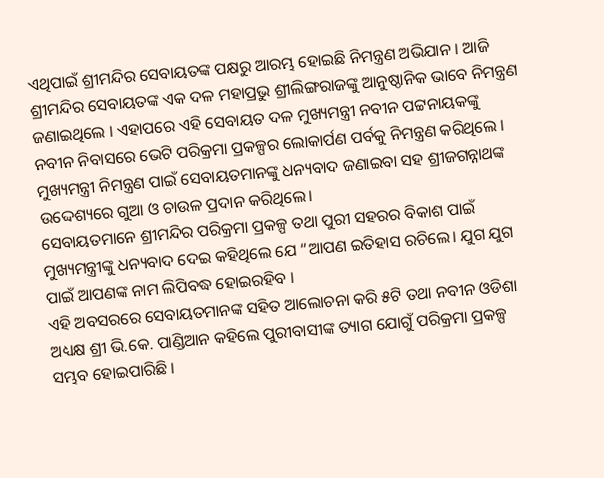ଏଥିପାଇଁ ଶ୍ରୀମନ୍ଦିର ସେବାୟତଙ୍କ ପକ୍ଷରୁ ଆରମ୍ଭ ହୋଇଛି ନିମନ୍ତ୍ରଣ ଅଭିଯାନ । ଆଜି ଶ୍ରୀମନ୍ଦିର ସେବାୟତଙ୍କ ଏକ ଦଳ ମହାପ୍ରଭୁ ଶ୍ରୀଲିଙ୍ଗରାଜଙ୍କୁ ଆନୁଷ୍ଠାନିକ ଭାବେ ନିମନ୍ତ୍ରଣ ଜଣାଇଥିଲେ । ଏହାପରେ ଏହି ସେବାୟତ ଦଳ ମୁଖ୍ୟମନ୍ତ୍ରୀ ନବୀନ ପଟ୍ଟନାୟକଙ୍କୁ ନବୀନ ନିବାସରେ ଭେଟି ପରିକ୍ରମା ପ୍ରକଳ୍ପର ଲୋକାର୍ପଣ ପର୍ବକୁ ନିମନ୍ତ୍ରଣ କରିଥିଲେ । ମୁଖ୍ୟମନ୍ତ୍ରୀ ନିମନ୍ତ୍ରଣ ପାଇଁ ସେବାୟତମାନଙ୍କୁ ଧନ୍ୟବାଦ ଜଣାଇବା ସହ ଶ୍ରୀଜଗନ୍ନାଥଙ୍କ ଉଦ୍ଦେଶ୍ୟରେ ଗୁଆ ଓ ଚାଉଳ ପ୍ରଦାନ କରିଥିଲେ।
ସେବାୟତମାନେ ଶ୍ରୀମନ୍ଦିର ପରିକ୍ରମା ପ୍ରକଳ୍ପ ତଥା ପୁରୀ ସହରର ବିକାଶ ପାଇଁ ମୁଖ୍ୟମନ୍ତ୍ରୀଙ୍କୁ ଧନ୍ୟବାଦ ଦେଇ କହିଥିଲେ ଯେ “ଆପଣ ଇତିହାସ ରଚିଲେ। ଯୁଗ ଯୁଗ ପାଇଁ ଆପଣଙ୍କ ନାମ ଲିପିବଦ୍ଧ ହୋଇରହିବ ।
ଏହି ଅବସରରେ ସେବାୟତମାନଙ୍କ ସହିତ ଆଲୋଚନା କରି ୫ଟି ତଥା ନବୀନ ଓଡିଶା ଅଧ୍ୟକ୍ଷ ଶ୍ରୀ ଭି.କେ. ପାଣ୍ଡିଆନ କହିଲେ ପୁରୀବାସୀଙ୍କ ତ୍ୟାଗ ଯୋଗୁଁ ପରିକ୍ରମା ପ୍ରକଳ୍ପ ସମ୍ଭବ ହୋଇପାରିଛି ।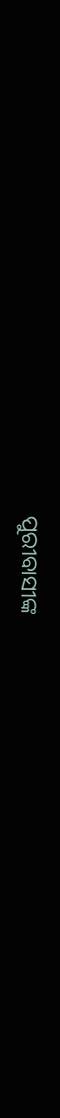ପୁରୀବାସୀଙ୍କ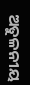ଅତୁଳନୀୟ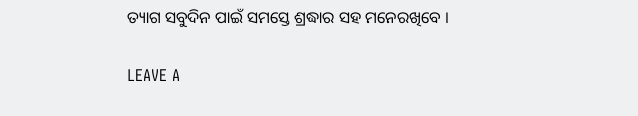ତ୍ୟାଗ ସବୁଦିନ ପାଇଁ ସମସ୍ତେ ଶ୍ରଦ୍ଧାର ସହ ମନେରଖିବେ ।

LEAVE A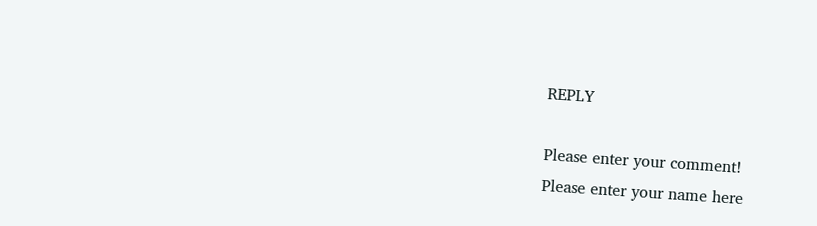REPLY

Please enter your comment!
Please enter your name here